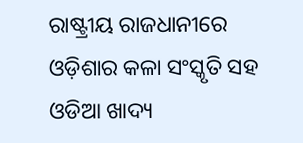ରାଷ୍ଟ୍ରୀୟ ରାଜଧାନୀରେ ଓଡ଼ିଶାର କଳା ସଂସ୍କୃତି ସହ ଓଡିଆ ଖାଦ୍ୟ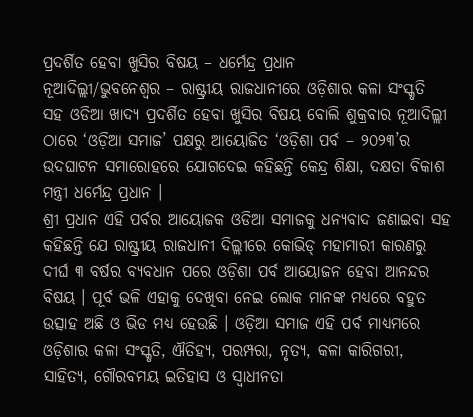ପ୍ରଦର୍ଶିତ ହେବା ଖୁସିର ବିଷୟ – ଧର୍ମେନ୍ଦ୍ର ପ୍ରଧାନ
ନୂଆଦିଲ୍ଲୀ/ଭୁବନେଶ୍ୱର – ରାଷ୍ଟ୍ରୀୟ ରାଜଧାନୀରେ ଓଡ଼ିଶାର କଳା ସଂସ୍କୃତି ସହ ଓଡିଆ ଖାଦ୍ୟ ପ୍ରଦର୍ଶିତ ହେବା ଖୁସିର ବିଷୟ ବୋଲି ଶୁକ୍ରବାର ନୂଆଦିଲ୍ଲୀ ଠାରେ ‘ଓଡ଼ିଆ ସମାଜ’ ପକ୍ଷରୁ ଆୟୋଜିତ ‘ଓଡ଼ିଶା ପର୍ବ – ୨୦୨୩’ର ଉଦଘାଟନ ସମାରୋହରେ ଯୋଗଦେଇ କହିଛନ୍ତି କେନ୍ଦ୍ର ଶିକ୍ଷା, ଦକ୍ଷତା ବିକାଶ ମନ୍ତ୍ରୀ ଧର୍ମେନ୍ଦ୍ର ପ୍ରଧାନ ।
ଶ୍ରୀ ପ୍ରଧାନ ଏହି ପର୍ବର ଆୟୋଜକ ଓଡିଆ ସମାଜକୁ ଧନ୍ୟବାଦ ଜଣାଇବା ସହ କହିଛନ୍ତି ଯେ ରାଷ୍ଟ୍ରୀୟ ରାଜଧାନୀ ଦିଲ୍ଲୀରେ କୋଭିଡ୍ ମହାମାରୀ କାରଣରୁ ଦୀର୍ଘ ୩ ବର୍ଷର ବ୍ୟବଧାନ ପରେ ଓଡ଼ିଶା ପର୍ବ ଆୟୋଜନ ହେବା ଆନନ୍ଦର ବିଷୟ । ପୂର୍ବ ଭଳି ଏହାକୁ ଦେଖିବା ନେଇ ଲୋକ ମାନଙ୍କ ମଧ୍ୟରେ ବହୁତ ଉତ୍ସାହ ଅଛି ଓ ଭିଡ ମଧ୍ୟ ହେଉଛି । ଓଡ଼ିଆ ସମାଜ ଏହି ପର୍ବ ମାଧ୍ୟମରେ ଓଡ଼ିଶାର କଳା ସଂସ୍କୃତି, ଐତିହ୍ୟ, ପରମ୍ପରା, ନୃତ୍ୟ, କଳା କାରିଗରୀ, ସାହିତ୍ୟ, ଗୌରବମୟ ଇତିହାସ ଓ ସ୍ଵାଧୀନତା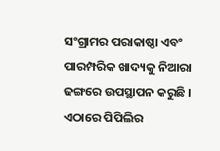ସଂଗ୍ରାମର ପରାକାଷ୍ଠା ଏବଂ ପାରମ୍ପରିକ ଖାଦ୍ୟକୁ ନିଆରା ଢଙ୍ଗରେ ଉପସ୍ଥାପନ କରୁଛି । ଏଠାରେ ପିପିଲିର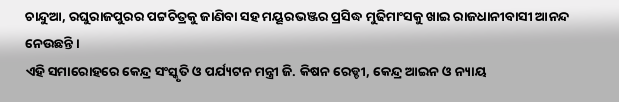ଚାନ୍ଦୁଆ, ରଘୁରାଜପୁରର ପଟ୍ଟଚିତ୍ରକୁ ଜାଣିବା ସହ ମୟୂରଭଞ୍ଜର ପ୍ରସିଦ୍ଧ ମୁଢିମାଂସକୁ ଖାଇ ରାଜଧାନୀବାସୀ ଆନନ୍ଦ ନେଉଛନ୍ତି ।
ଏହି ସମାରୋହରେ କେନ୍ଦ୍ର ସଂସ୍କୃତି ଓ ପର୍ଯ୍ୟଟନ ମନ୍ତ୍ରୀ ଜି. କିଷନ ରେଡ୍ଡୀ, କେନ୍ଦ୍ର ଆଇନ ଓ ନ୍ୟାୟ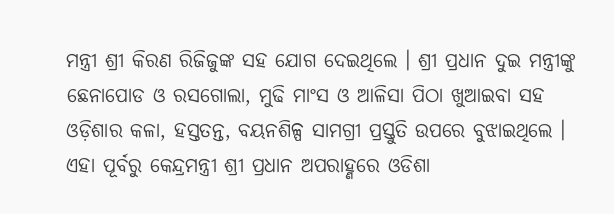ମନ୍ତ୍ରୀ ଶ୍ରୀ କିରଣ ରିଜିଜୁଙ୍କ ସହ ଯୋଗ ଦେଇଥିଲେ । ଶ୍ରୀ ପ୍ରଧାନ ଦୁଇ ମନ୍ତ୍ରୀଙ୍କୁ ଛେନାପୋଡ ଓ ରସଗୋଲା, ମୁଢି ମାଂସ ଓ ଆଳିସା ପିଠା ଖୁଆଇବା ସହ ଓଡ଼ିଶାର କଳା, ହସ୍ତତନ୍ତ, ବୟନଶିଳ୍ପ ସାମଗ୍ରୀ ପ୍ରସ୍ତୁତି ଉପରେ ବୁଝାଇଥିଲେ ।
ଏହା ପୂର୍ବରୁ କେନ୍ଦ୍ରମନ୍ତ୍ରୀ ଶ୍ରୀ ପ୍ରଧାନ ଅପରାହ୍ଣରେ ଓଡିଶା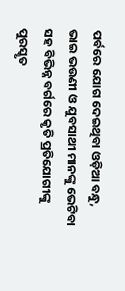ପର୍ବରେ ଯୋଗ ଦେଇଥିବା ଓଡ଼ିଆ ବନ୍ଧୁ, ଭାଇ ଭଉଣୀ ଓ ଯୁବସାଥୀ ମାନଙ୍କୁ ଭେଟିବା ସହ ବିଭିନ୍ନ ବର୍ଗରେ କୃତି ପ୍ରତିଯୋଗୀଙ୍କୁ ପୁରସ୍କୃତ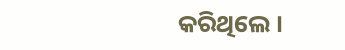କରିଥିଲେ ।